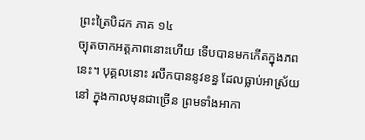ព្រះត្រៃបិដក ភាគ ១៤
ច្យុតចាកអត្តភាពនោះហើយ ទើបបានមកកើតក្នុងភពនេះ។ បុគ្គលនោះ រលឹកបាននូវខន្ធ ដែលធ្លាប់អាស្រ័យនៅ ក្នុងកាលមុនជាច្រើន ព្រមទាំងអាកា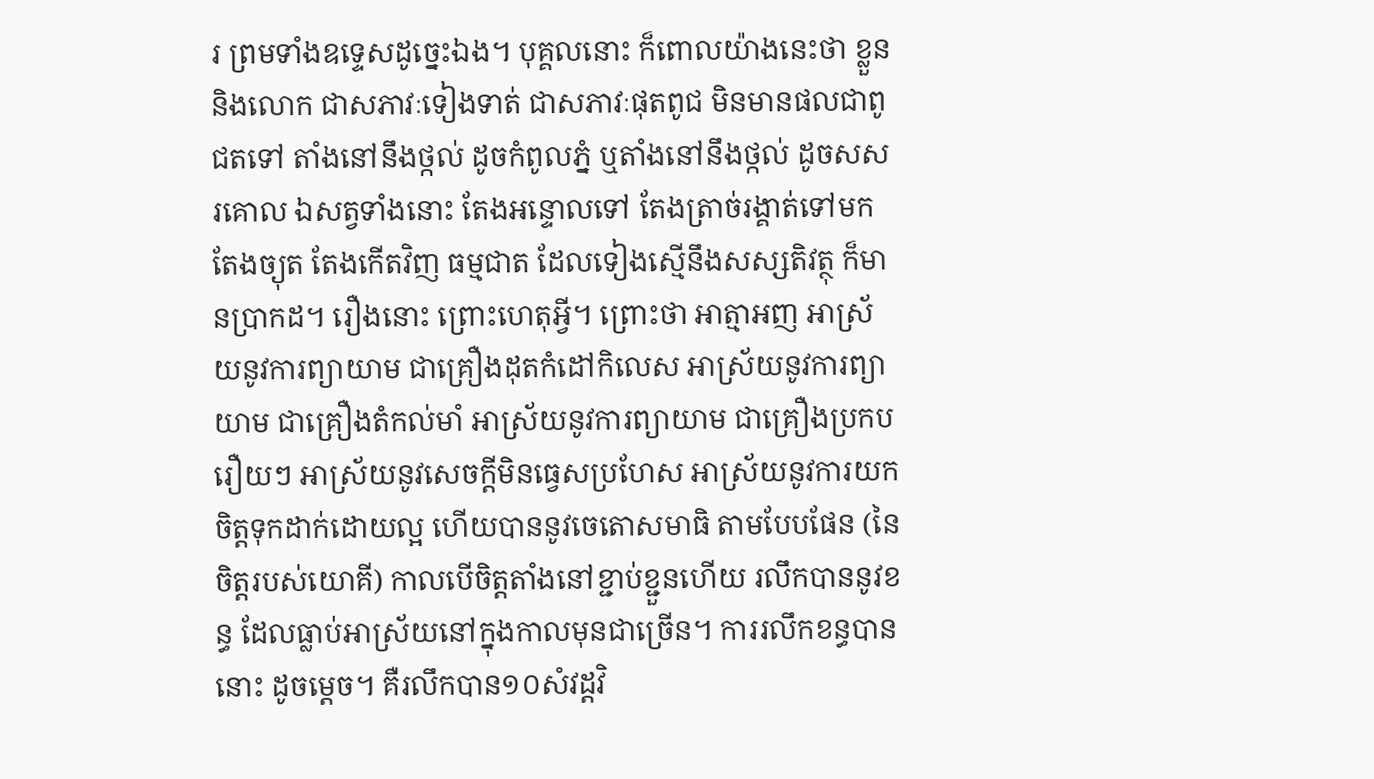រ ព្រមទាំងឧទ្ទេសដូច្នេះឯង។ បុគ្គលនោះ ក៏ពោលយ៉ាងនេះថា ខ្លួន និងលោក ជាសភាវៈទៀងទាត់ ជាសភាវៈផុតពូជ មិនមានផលជាពូជតទៅ តាំងនៅនឹងថ្កល់ ដូចកំពូលភ្នំ ឬតាំងនៅនឹងថ្កល់ ដូចសសរគោល ឯសត្វទាំងនោះ តែងអន្ទោលទៅ តែងត្រាច់រង្គាត់ទៅមក តែងច្យុត តែងកើតវិញ ធម្មជាត ដែលទៀងស្មើនឹងសស្សតិវត្ថុ ក៏មានប្រាកដ។ រឿងនោះ ព្រោះហេតុអ្វី។ ព្រោះថា អាត្មាអញ អាស្រ័យនូវការព្យាយាម ជាគ្រឿងដុតកំដៅកិលេស អាស្រ័យនូវការព្យាយាម ជាគ្រឿងតំកល់មាំ អាស្រ័យនូវការព្យាយាម ជាគ្រឿងប្រកបរឿយៗ អាស្រ័យនូវសេចក្តីមិនធ្វេសប្រហែស អាស្រ័យនូវការយកចិត្តទុកដាក់ដោយល្អ ហើយបាននូវចេតោសមាធិ តាមបែបផែន (នៃចិត្តរបស់យោគី) កាលបើចិត្តតាំងនៅខ្ជាប់ខ្ជួនហើយ រលឹកបាននូវខន្ធ ដែលធ្លាប់អាស្រ័យនៅក្នុងកាលមុនជាច្រើន។ ការរលឹកខន្ធបាននោះ ដូចម្តេច។ គឺរលឹកបាន១០សំវដ្តវិ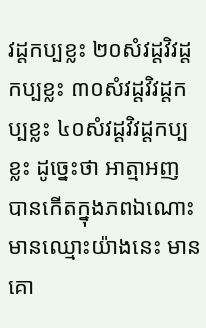វដ្តកប្បខ្លះ ២០សំវដ្តវិវដ្តកប្បខ្លះ ៣០សំវដ្តវិវដ្តកប្បខ្លះ ៤០សំវដ្តវិវដ្តកប្បខ្លះ ដូច្នេះថា អាត្មាអញ បានកើតក្នុងភពឯណោះ មានឈ្មោះយ៉ាងនេះ មានគោ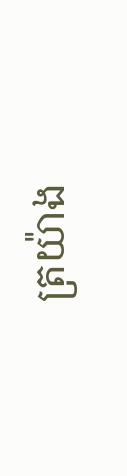ត្រយ៉ាង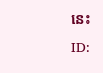នេះ
ID: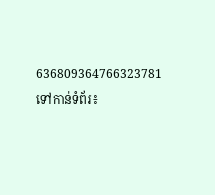636809364766323781
ទៅកាន់ទំព័រ៖